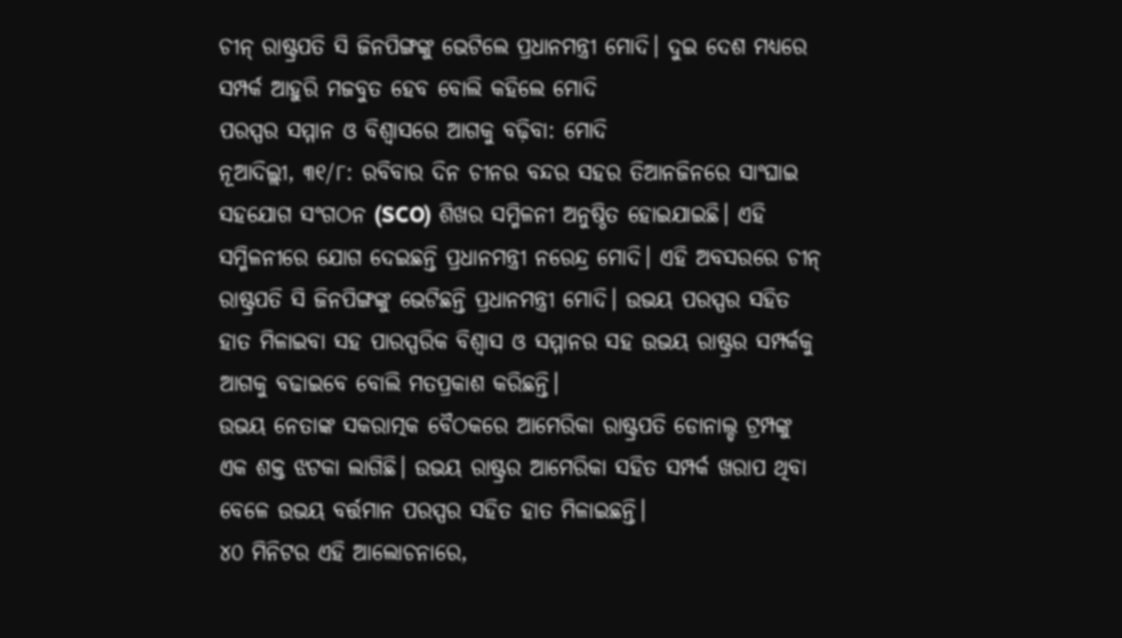ଚୀନ୍ ରାଷ୍ଟ୍ରପତି ସି ଜିନପିଙ୍ଗଙ୍କୁ ଭେଟିଲେ ପ୍ରଧାନମନ୍ତ୍ରୀ ମୋଦି। ଦୁଇ ଦେଶ ମଧ୍ୟରେ ସମ୍ପର୍କ ଆହୁରି ମଜବୁତ ହେବ ବୋଲି କହିଲେ ମୋଦି
ପରସ୍ପର ସମ୍ମାନ ଓ ବିଶ୍ବାସରେ ଆଗକୁ ବଢ଼ିବା: ମୋଦି
ନୂଆଦିଲ୍ଲୀ, ୩୧/୮: ରବିବାର ଦିନ ଚୀନର ବନ୍ଦର ସହର ତିଆନଜିନରେ ସାଂଘାଇ ସହଯୋଗ ସଂଗଠନ (SCO) ଶିଖର ସମ୍ମିଳନୀ ଅନୁଷ୍ଠିତ ହୋଇଯାଇଛି। ଏହି ସମ୍ମିଳନୀରେ ଯୋଗ ଦେଇଛନ୍ତି ପ୍ରଧାନମନ୍ତ୍ରୀ ନରେନ୍ଦ୍ର ମୋଦି। ଏହି ଅବସରରେ ଚୀନ୍ ରାଷ୍ଟ୍ରପତି ସି ଜିନପିଙ୍ଗଙ୍କୁ ଭେଟିଛନ୍ତି ପ୍ରଧାନମନ୍ତ୍ରୀ ମୋଦି। ଉଭୟ ପରସ୍ପର ସହିତ ହାତ ମିଳାଇବା ସହ ପାରସ୍ପରିକ ବିଶ୍ୱାସ ଓ ସମ୍ମାନର ସହ ଉଭୟ ରାଷ୍ଟ୍ରର ସମ୍ପର୍କକୁ ଆଗକୁ ବଢାଇବେ ବୋଲି ମତପ୍ରକାଶ କରିଛନ୍ତି।
ଉଭୟ ନେତାଙ୍କ ସକରାତ୍ମକ ବୈଠକରେ ଆମେରିକା ରାଷ୍ଟ୍ରପତି ଡୋନାଲ୍ଡ ଟ୍ରମ୍ପଙ୍କୁ ଏକ ଶକ୍ତ ଝଟକା ଲାଗିଛି। ଉଭୟ ରାଷ୍ଟ୍ରର ଆମେରିକା ସହିତ ସମ୍ପର୍କ ଖରାପ ଥିବା ବେଳେ ଉଭୟ ବର୍ତ୍ତମାନ ପରସ୍ପର ସହିତ ହାତ ମିଳାଇଛନ୍ତି।
୪୦ ମିନିଟର ଏହି ଆଲୋଚନାରେ,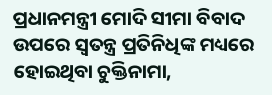ପ୍ରଧାନମନ୍ତ୍ରୀ ମୋଦି ସୀମା ବିବାଦ ଉପରେ ସ୍ୱତନ୍ତ୍ର ପ୍ରତିନିଧିଙ୍କ ମଧ୍ୟରେ ହୋଇଥିବା ଚୁକ୍ତିନାମା,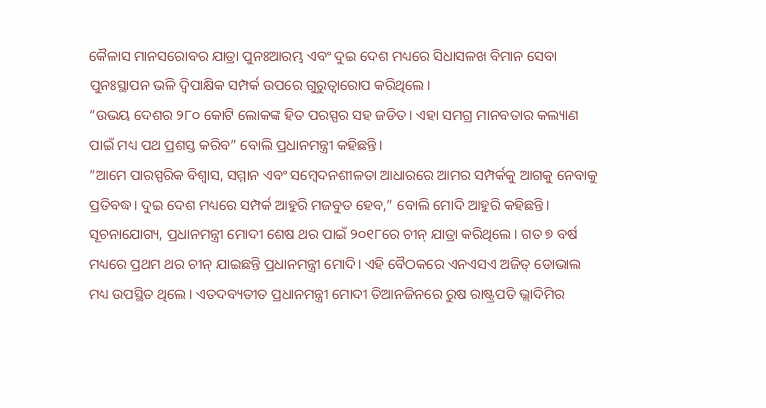କୈଳାସ ମାନସରୋବର ଯାତ୍ରା ପୁନଃଆରମ୍ଭ ଏବଂ ଦୁଇ ଦେଶ ମଧ୍ୟରେ ସିଧାସଳଖ ବିମାନ ସେବା ପୁନଃସ୍ଥାପନ ଭଳି ଦ୍ୱିପାକ୍ଷିକ ସମ୍ପର୍କ ଉପରେ ଗୁରୁତ୍ୱାରୋପ କରିଥିଲେ।
“ଉଭୟ ଦେଶର ୨୮୦ କୋଟି ଲୋକଙ୍କ ହିତ ପରସ୍ପର ସହ ଜଡିତ। ଏହା ସମଗ୍ର ମାନବତାର କଲ୍ୟାଣ ପାଇଁ ମଧ୍ୟ ପଥ ପ୍ରଶସ୍ତ କରିବ” ବୋଲି ପ୍ରଧାନମନ୍ତ୍ରୀ କହିଛନ୍ତି।
“ଆମେ ପାରସ୍ପରିକ ବିଶ୍ୱାସ, ସମ୍ମାନ ଏବଂ ସମ୍ବେଦନଶୀଳତା ଆଧାରରେ ଆମର ସମ୍ପର୍କକୁ ଆଗକୁ ନେବାକୁ ପ୍ରତିବଦ୍ଧ। ଦୁଇ ଦେଶ ମଧ୍ୟରେ ସମ୍ପର୍କ ଆହୁରି ମଜବୁତ ହେବ,” ବୋଲି ମୋଦି ଆହୁରି କହିଛନ୍ତି।
ସୂଚନାଯୋଗ୍ୟ, ପ୍ରଧାନମନ୍ତ୍ରୀ ମୋଦୀ ଶେଷ ଥର ପାଇଁ ୨୦୧୮ରେ ଚୀନ୍ ଯାତ୍ରା କରିଥିଲେ। ଗତ ୭ ବର୍ଷ ମଧ୍ୟରେ ପ୍ରଥମ ଥର ଚୀନ୍ ଯାଇଛନ୍ତି ପ୍ରଧାନମନ୍ତ୍ରୀ ମୋଦି। ଏହି ବୈଠକରେ ଏନଏସଏ ଅଜିତ୍ ଡୋଭାଲ ମଧ୍ୟ ଉପସ୍ଥିତ ଥିଲେ। ଏତଦବ୍ୟତୀତ ପ୍ରଧାନମନ୍ତ୍ରୀ ମୋଦୀ ତିଆନଜିନରେ ରୁଷ ରାଷ୍ଟ୍ରପତି ଭ୍ଲାଦିମିର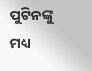ପୁଟିନଙ୍କୁ ମଧ୍ୟ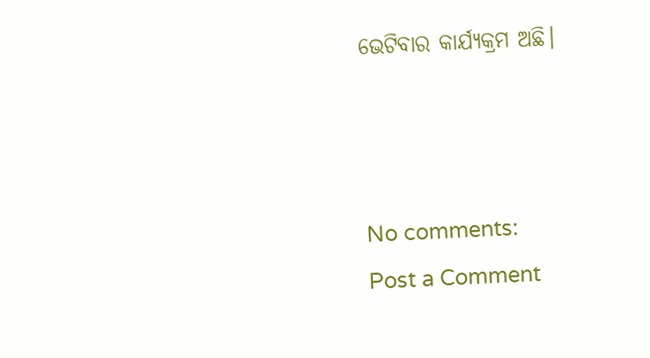ଭେଟିବାର କାର୍ଯ୍ୟକ୍ରମ ଅଛି।



No comments:
Post a Comment